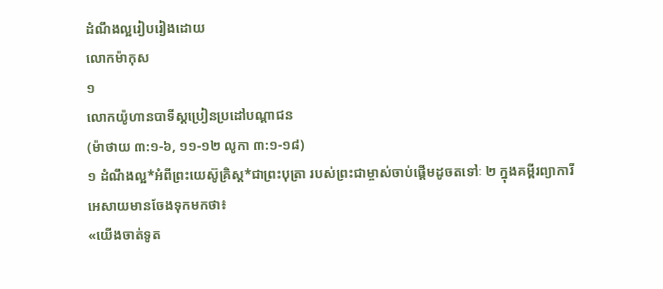ដំណឹងល្អរៀបរៀងដោយ
លោកម៉ាកុស
១
លោកយ៉ូហានបាទីស្ដប្រៀនប្រដៅបណ្ដាជន
(ម៉ាថាយ ៣:១-៦, ១១-១២ លូកា ៣:១-១៨)
១ ដំណឹងល្អ*អំពីព្រះយេស៊ូគ្រិស្ដ*ជាព្រះបុត្រា របស់ព្រះជាម្ចាស់ចាប់ផ្ដើមដូចតទៅៈ ២ ក្នុងគម្ពីរព្យាការីអេសាយមានចែងទុកមកថា៖
«យើងចាត់ទូត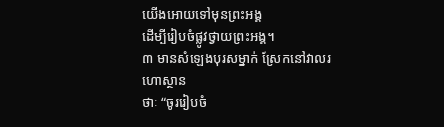យើងអោយទៅមុនព្រះអង្គ
ដើម្បីរៀបចំផ្លូវថ្វាយព្រះអង្គ។
៣ មានសំឡេងបុរសម្នាក់ ស្រែកនៅវាលរហោស្ថាន
ថាៈ “ចូររៀបចំ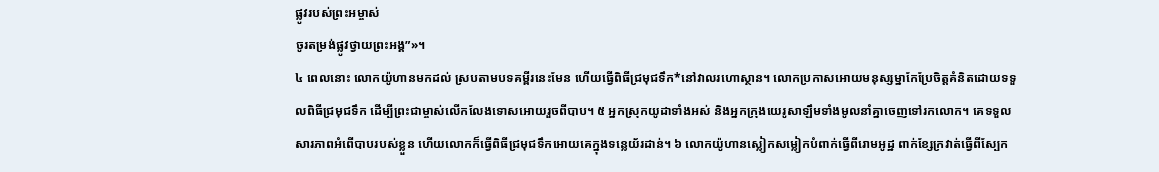ផ្លូវរបស់ព្រះអម្ចាស់
ចូរតម្រង់ផ្លូវថ្វាយព្រះអង្គ”»។
៤ ពេលនោះ លោកយ៉ូហានមកដល់ ស្របតាមបទគម្ពីរនេះមែន ហើយធ្វើពិធីជ្រមុជទឹក*នៅវាលរហោស្ថាន។ លោកប្រកាសអោយមនុស្សម្នាកែប្រែចិត្តគំនិតដោយទទួលពិធីជ្រមុជទឹក ដើម្បីព្រះជាម្ចាស់លើកលែងទោសអោយរួចពីបាប។ ៥ អ្នកស្រុកយូដាទាំងអស់ និងអ្នកក្រុងយេរូសាឡឹមទាំងមូលនាំគ្នាចេញទៅរកលោក។ គេទទួលសារភាពអំពើបាបរបស់ខ្លួន ហើយលោកក៏ធ្វើពិធីជ្រមុជទឹកអោយគេក្នុងទន្លេយ័រដាន់។ ៦ លោកយ៉ូហានស្លៀកសម្លៀកបំពាក់ធ្វើពីរោមអូដ្ឋ ពាក់ខ្សែក្រវាត់ធ្វើពីស្បែក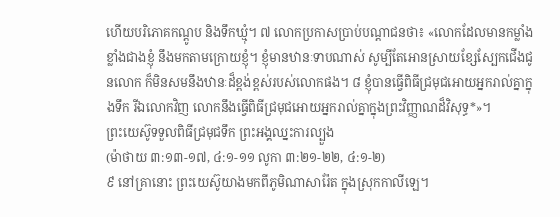ហើយបរិភោគកណ្ដូប និងទឹកឃ្មុំ។ ៧ លោកប្រកាសប្រាប់បណ្ដាជនថា៖ «លោកដែលមានកម្លាំងខ្លាំងជាងខ្ញុំ នឹងមកតាមក្រោយខ្ញុំ។ ខ្ញុំមានឋានៈទាបណាស់ សូម្បីតែអោនស្រាយខ្សែស្បែកជើងជូនលោក ក៏មិនសមនឹងឋានៈដ៏ខ្ពង់ខ្ពស់របស់លោកផង។ ៨ ខ្ញុំបានធ្វើពិធីជ្រមុជអោយអ្នករាល់គ្នាក្នុងទឹក រីឯលោកវិញ លោកនឹងធ្វើពិធីជ្រមុជអោយអ្នករាល់គ្នាក្នុងព្រះវិញ្ញាណដ៏វិសុទ្ធ*»។
ព្រះយេស៊ូទទួលពិធីជ្រមុជទឹក ព្រះអង្គឈ្នះការល្បួង
(ម៉ាថាយ ៣:១៣-១៧, ៤:១-១១ លូកា ៣:២១-២២, ៤:១-២)
៩ នៅគ្រានោះ ព្រះយេស៊ូយាងមកពីភូមិណាសារ៉ែត ក្នុងស្រុកកាលីឡេ។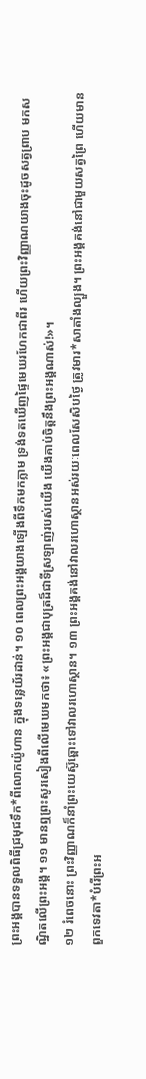ព្រះអង្គបានទទួលពិធីជ្រមុជទឹក*ពីលោកយ៉ូហាន ក្នុងទន្លេយ័រដាន់។ ១០ ពេលព្រះអង្គយាងឡើងពីទឹកមកភ្លាម ទ្រង់ទតឃើញផ្ទៃមេឃរហែកជាពីរ ហើយព្រះវិញ្ញាណយាងចុះដូចសត្វព្រាប មកសណ្ឋិតលើព្រះអង្គ។ ១១ មានឮព្រះសូរសៀងពីលើមេឃមកថា៖ «ព្រះអង្គជាបុត្រដ៏ជាទីស្រឡាញ់របស់យើង យើងគាប់ចិត្តនឹងព្រះអង្គណាស់!»។
១២ រំពេចនោះ ព្រះវិញ្ញាណក៏នាំព្រះយេស៊ូឆ្ពោះទៅវាលរហោស្ថាន។ ១៣ ព្រះអង្គគង់នៅវាលរហោស្ថានអស់រយៈពេលសែសិបថ្ងៃ ត្រូវមារ*សាតាំងល្បួង។ ព្រះអង្គគង់នៅជាមួយសត្វព្រៃ ហើយមានពួកទេវតា*បំរើព្រះអ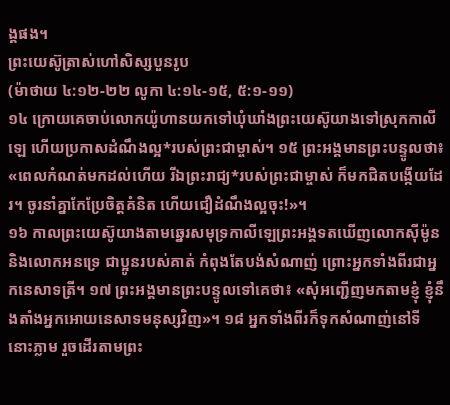ង្គផង។
ព្រះយេស៊ូត្រាស់ហៅសិស្សបួនរូប
(ម៉ាថាយ ៤:១២-២២ លូកា ៤:១៤-១៥, ៥:១-១១)
១៤ ក្រោយគេចាប់លោកយ៉ូហានយកទៅឃុំឃាំងព្រះយេស៊ូយាងទៅស្រុកកាលីឡេ ហើយប្រកាសដំណឹងល្អ*របស់ព្រះជាម្ចាស់។ ១៥ ព្រះអង្គមានព្រះបន្ទូលថា៖ «ពេលកំណត់មកដល់ហើយ រីឯព្រះរាជ្យ*របស់ព្រះជាម្ចាស់ ក៏មកជិតបង្កើយដែរ។ ចូរនាំគ្នាកែប្រែចិត្តគំនិត ហើយជឿដំណឹងល្អចុះ!»។
១៦ កាលព្រះយេស៊ូយាងតាមឆ្នេរសមុទ្រកាលីឡេព្រះអង្គទតឃើញលោកស៊ីម៉ូន និងលោកអនទ្រេ ជាប្អូនរបស់គាត់ កំពុងតែបង់សំណាញ់ ព្រោះអ្នកទាំងពីរជាអ្នកនេសាទត្រី។ ១៧ ព្រះអង្គមានព្រះបន្ទូលទៅគេថា៖ «សុំអញ្ជើញមកតាមខ្ញុំ ខ្ញុំនឹងតាំងអ្នកអោយនេសាទមនុស្សវិញ»។ ១៨ អ្នកទាំងពីរក៏ទុកសំណាញ់នៅទីនោះភ្លាម រួចដើរតាមព្រះ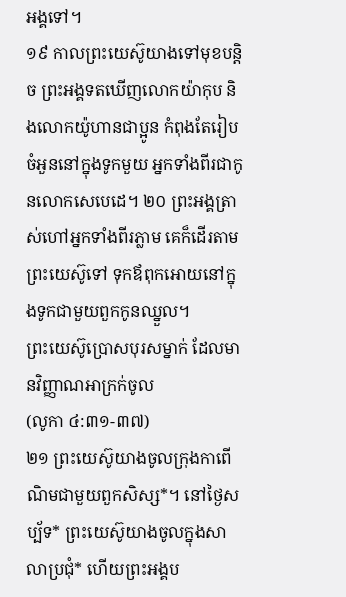អង្គទៅ។
១៩ កាលព្រះយេស៊ូយាងទៅមុខបន្តិច ព្រះអង្គទតឃើញលោកយ៉ាកុប និងលោកយ៉ូហានជាប្អូន កំពុងតែរៀបចំអួននៅក្នុងទូកមួយ អ្នកទាំងពីរជាកូនលោកសេបេដេ។ ២០ ព្រះអង្គត្រាស់ហៅអ្នកទាំងពីរភ្លាម គេក៏ដើរតាមព្រះយេស៊ូទៅ ទុកឪពុកអោយនៅក្នុងទូកជាមួយពួកកូនឈ្នួល។
ព្រះយេស៊ូប្រោសបុរសម្នាក់ ដែលមានវិញ្ញាណអាក្រក់ចូល
(លូកា ៤:៣១-៣៧)
២១ ព្រះយេស៊ូយាងចូលក្រុងកាពើណិមជាមួយពួកសិស្ស*។ នៅថ្ងៃសប្ប័ទ* ព្រះយេស៊ូយាងចូលក្នុងសាលាប្រជុំ* ហើយព្រះអង្គប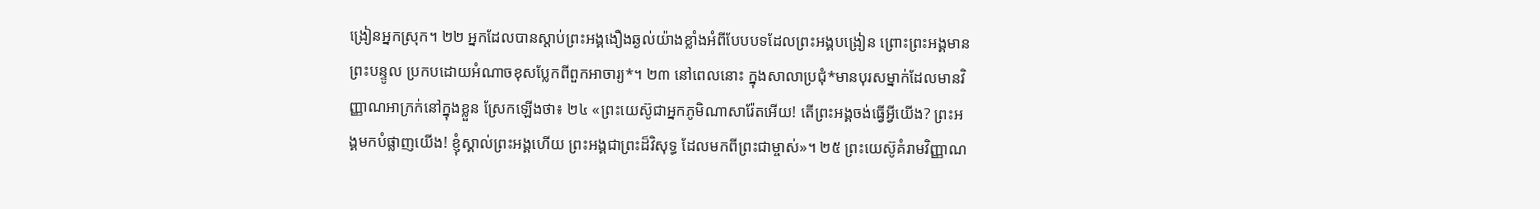ង្រៀនអ្នកស្រុក។ ២២ អ្នកដែលបានស្ដាប់ព្រះអង្គងឿងឆ្ងល់យ៉ាងខ្លាំងអំពីបែបបទដែលព្រះអង្គបង្រៀន ព្រោះព្រះអង្គមានព្រះបន្ទូល ប្រកបដោយអំណាចខុសប្លែកពីពួកអាចារ្យ*។ ២៣ នៅពេលនោះ ក្នុងសាលាប្រជុំ*មានបុរសម្នាក់ដែលមានវិញ្ញាណអាក្រក់នៅក្នុងខ្លួន ស្រែកឡើងថា៖ ២៤ «ព្រះយេស៊ូជាអ្នកភូមិណាសារ៉ែតអើយ! តើព្រះអង្គចង់ធ្វើអ្វីយើង? ព្រះអង្គមកបំផ្លាញយើង! ខ្ញុំស្គាល់ព្រះអង្គហើយ ព្រះអង្គជាព្រះដ៏វិសុទ្ធ ដែលមកពីព្រះជាម្ចាស់»។ ២៥ ព្រះយេស៊ូគំរាមវិញ្ញាណ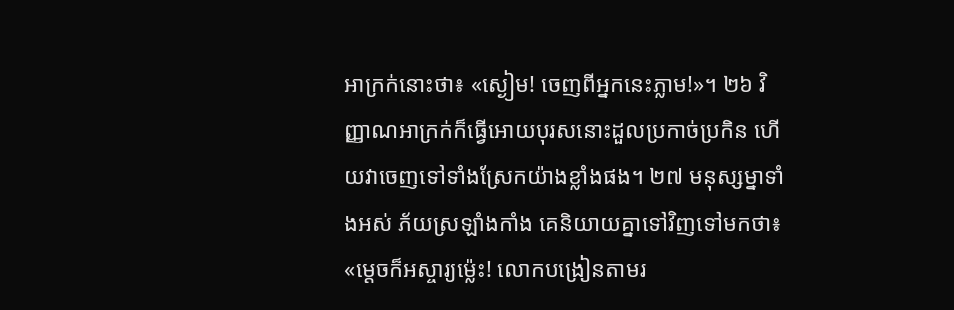អាក្រក់នោះថា៖ «ស្ងៀម! ចេញពីអ្នកនេះភ្លាម!»។ ២៦ វិញ្ញាណអាក្រក់ក៏ធ្វើអោយបុរសនោះដួលប្រកាច់ប្រកិន ហើយវាចេញទៅទាំងស្រែកយ៉ាងខ្លាំងផង។ ២៧ មនុស្សម្នាទាំងអស់ ភ័យស្រឡាំងកាំង គេនិយាយគ្នាទៅវិញទៅមកថា៖ «ម្ដេចក៏អស្ចារ្យម៉្លេះ! លោកបង្រៀនតាមរ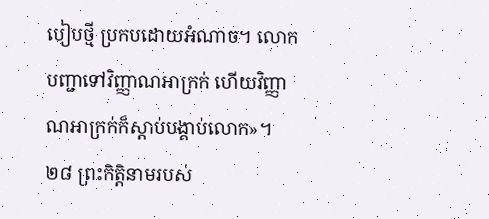បៀបថ្មី ប្រកបដោយអំណាច។ លោកបញ្ជាទៅវិញ្ញាណអាក្រក់ ហើយវិញ្ញាណអាក្រក់ក៏ស្ដាប់បង្គាប់លោក»។ ២៨ ព្រះកិត្តិនាមរបស់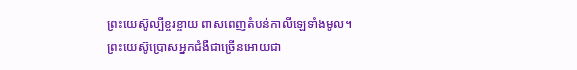ព្រះយេស៊ូល្បីខ្ចរខ្ចាយ ពាសពេញតំបន់កាលីឡេទាំងមូល។
ព្រះយេស៊ូប្រោសអ្នកជំងឺជាច្រើនអោយជា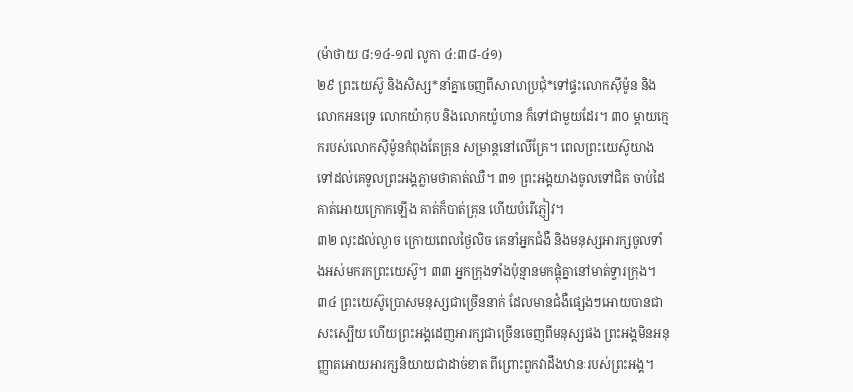(ម៉ាថាយ ៨:១៤-១៧ លូកា ៤:៣៨-៤១)
២៩ ព្រះយេស៊ូ និងសិស្ស*នាំគ្នាចេញពីសាលាប្រជុំ*ទៅផ្ទះលោកស៊ីម៉ូន និងលោកអនទ្រេ លោកយ៉ាកុប និងលោកយ៉ូហាន ក៏ទៅជាមួយដែរ។ ៣០ ម្ដាយក្មេករបស់លោកស៊ីម៉ូនកំពុងតែគ្រុន សម្រាន្ដនៅលើគ្រែ។ ពេលព្រះយេស៊ូយាងទៅដល់គេទូលព្រះអង្គភ្លាមថាគាត់ឈឺ។ ៣១ ព្រះអង្គយាងចូលទៅជិត ចាប់ដៃគាត់អោយក្រោកឡើង គាត់ក៏បាត់គ្រុន ហើយបំរើភ្ញៀវ។
៣២ លុះដល់ល្ងាច ក្រោយពេលថ្ងៃលិច គេនាំអ្នកជំងឺ និងមនុស្សអារក្សចូលទាំងអស់មករកព្រះយេស៊ូ។ ៣៣ អ្នកក្រុងទាំងប៉ុន្មានមកផ្ដុំគ្នានៅមាត់ទ្វារក្រុង។ ៣៤ ព្រះយេស៊ូប្រោសមនុស្សជាច្រើននាក់ ដែលមានជំងឺផ្សេងៗអោយបានជាសះស្បើយ ហើយព្រះអង្គដេញអារក្សជាច្រើនចេញពីមនុស្សផង ព្រះអង្គមិនអនុញ្ញាតអោយអារក្សនិយាយជាដាច់ខាត ពីព្រោះពួកវាដឹងឋានៈរបស់ព្រះអង្គ។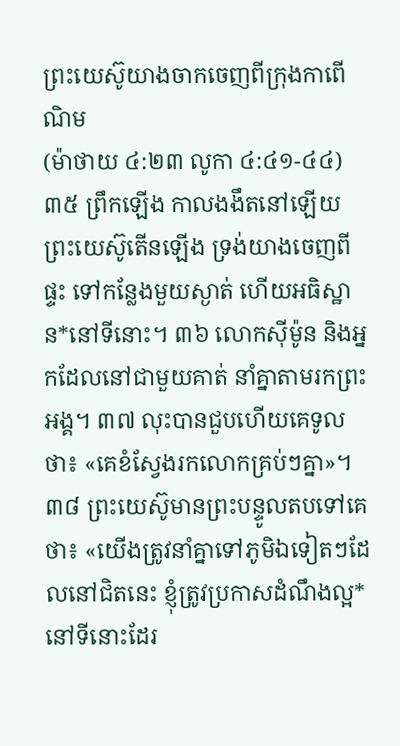ព្រះយេស៊ូយាងចាកចេញពីក្រុងកាពើណិម
(ម៉ាថាយ ៤:២៣ លូកា ៤:៤១-៤៤)
៣៥ ព្រឹកឡើង កាលងងឹតនៅឡើយ ព្រះយេស៊ូតើនឡើង ទ្រង់យាងចេញពីផ្ទះ ទៅកន្លែងមួយស្ងាត់ ហើយអធិស្ឋាន*នៅទីនោះ។ ៣៦ លោកស៊ីម៉ូន និងអ្នកដែលនៅជាមួយគាត់ នាំគ្នាតាមរកព្រះអង្គ។ ៣៧ លុះបានជួបហើយគេទូលថា៖ «គេខំស្វែងរកលោកគ្រប់ៗគ្នា»។ ៣៨ ព្រះយេស៊ូមានព្រះបន្ទូលតបទៅគេថា៖ «យើងត្រូវនាំគ្នាទៅភូមិឯទៀតៗដែលនៅជិតនេះ ខ្ញុំត្រូវប្រកាសដំណឹងល្អ*នៅទីនោះដែរ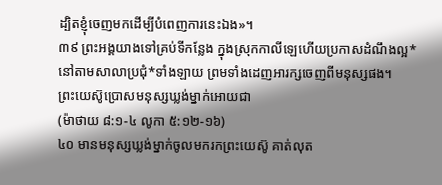ដ្បិតខ្ញុំចេញមកដើម្បីបំពេញការនេះឯង»។
៣៩ ព្រះអង្គយាងទៅគ្រប់ទីកន្លែង ក្នុងស្រុកកាលីឡេហើយប្រកាសដំណឹងល្អ*នៅតាមសាលាប្រជុំ*ទាំងឡាយ ព្រមទាំងដេញអារក្សចេញពីមនុស្សផង។
ព្រះយេស៊ូប្រោសមនុស្សឃ្លង់ម្នាក់អោយជា
(ម៉ាថាយ ៨:១-៤ លូកា ៥:១២-១៦)
៤០ មានមនុស្សឃ្លង់ម្នាក់ចូលមករកព្រះយេស៊ូ គាត់លុត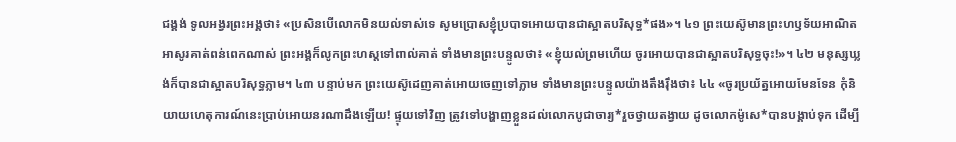ជង្គង់ ទូលអង្វរព្រះអង្គថា៖ «ប្រសិនបើលោកមិនយល់ទាស់ទេ សូមប្រោសខ្ញុំប្របាទអោយបានជាស្អាតបរិសុទ្ធ*ផង»។ ៤១ ព្រះយេស៊ូមានព្រះហឫទ័យអាណិតអាសូរគាត់ពន់ពេកណាស់ ព្រះអង្គក៏លូកព្រះហស្ដទៅពាល់គាត់ ទាំងមានព្រះបន្ទូលថា៖ «ខ្ញុំយល់ព្រមហើយ ចូរអោយបានជាស្អាតបរិសុទ្ធចុះ!»។ ៤២ មនុស្សឃ្លង់ក៏បានជាស្អាតបរិសុទ្ធភ្លាម។ ៤៣ បន្ទាប់មក ព្រះយេស៊ូដេញគាត់អោយចេញទៅភ្លាម ទាំងមានព្រះបន្ទូលយ៉ាងតឹងរ៉ឹងថា៖ ៤៤ «ចូរប្រយ័ត្នអោយមែនទែន កុំនិយាយហេតុការណ៍នេះប្រាប់អោយនរណាដឹងឡើយ! ផ្ទុយទៅវិញ ត្រូវទៅបង្ហាញខ្លួនដល់លោកបូជាចារ្យ*រួចថ្វាយតង្វាយ ដូចលោកម៉ូសេ*បានបង្គាប់ទុក ដើម្បី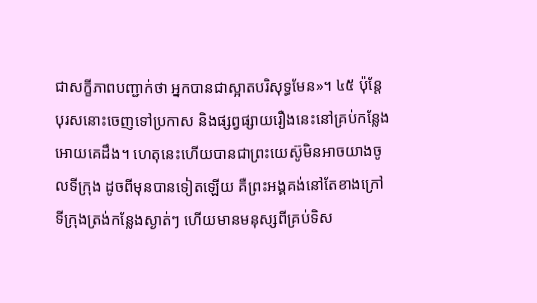ជាសក្ខីភាពបញ្ជាក់ថា អ្នកបានជាស្អាតបរិសុទ្ធមែន»។ ៤៥ ប៉ុន្តែ បុរសនោះចេញទៅប្រកាស និងផ្សព្វផ្សាយរឿងនេះនៅគ្រប់កន្លែងអោយគេដឹង។ ហេតុនេះហើយបានជាព្រះយេស៊ូមិនអាចយាងចូលទីក្រុង ដូចពីមុនបានទៀតឡើយ គឺព្រះអង្គគង់នៅតែខាងក្រៅទីក្រុងត្រង់កន្លែងស្ងាត់ៗ ហើយមានមនុស្សពីគ្រប់ទិស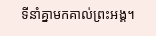ទីនាំគ្នាមកគាល់ព្រះអង្គ។